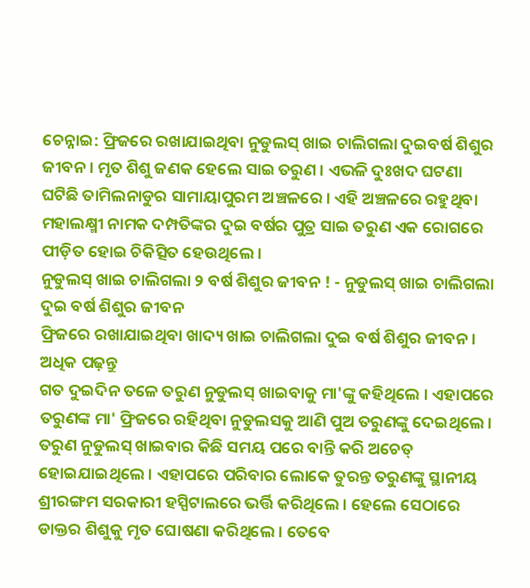ଚେନ୍ନାଇ: ଫ୍ରିଜରେ ରଖାଯାଇଥିବା ନୁଡୁଲସ୍ ଖାଇ ଚାଲିଗଲା ଦୁଇବର୍ଷ ଶିଶୁର ଜୀବନ । ମୃତ ଶିଶୁ ଜଣକ ହେଲେ ସାଇ ତରୁଣ । ଏଭଳି ଦୁଃଖଦ ଘଟଣା ଘଟିଛି ତାମିଲନାଡୁର ସାମାୟାପୁରମ ଅଞ୍ଚଳରେ । ଏହି ଅଞ୍ଚଳରେ ରହୁଥିବା ମହାଲକ୍ଷ୍ମୀ ନାମକ ଦମ୍ପତିଙ୍କର ଦୁଇ ବର୍ଷର ପୁତ୍ର ସାଇ ତରୁଣ ଏକ ରୋଗରେ ପୀଡ଼ିତ ହୋଇ ଚିକିତ୍ସିତ ହେଉଥିଲେ ।
ନୁଡୁଲସ୍ ଖାଇ ଚାଲିଗଲା ୨ ବର୍ଷ ଶିଶୁର ଜୀବନ ! - ନୁଡୁଲସ୍ ଖାଇ ଚାଲିଗଲା ଦୁଇ ବର୍ଷ ଶିଶୁର ଜୀବନ
ଫ୍ରିଜରେ ରଖାଯାଇଥିବା ଖାଦ୍ୟ ଖାଇ ଚାଲିଗଲା ଦୁଇ ବର୍ଷ ଶିଶୁର ଜୀବନ । ଅଧିକ ପଢ଼ନ୍ତୁ
ଗତ ଦୁଇଦିନ ତଳେ ତରୁଣ ନୁଡୁଲସ୍ ଖାଇବାକୁ ମା'ଙ୍କୁ କହିଥିଲେ । ଏହାପରେ ତରୁଣଙ୍କ ମା' ଫ୍ରିଜରେ ରହିଥିବା ନୁଡୁଲସକୁ ଆଣି ପୁଅ ତରୁଣଙ୍କୁ ଦେଇଥିଲେ । ତରୁଣ ନୁଡୁଲସ୍ ଖାଇବାର କିଛି ସମୟ ପରେ ବାନ୍ତି କରି ଅଚେତ୍ ହୋଇଯାଇଥିଲେ । ଏହାପରେ ପରିବାର ଲୋକେ ତୁରନ୍ତ ତରୁଣଙ୍କୁ ସ୍ଥାନୀୟ ଶ୍ରୀରଙ୍ଗମ ସରକାରୀ ହସ୍ପିଟାଲରେ ଭର୍ତ୍ତି କରିଥିଲେ । ହେଲେ ସେଠାରେ ଡାକ୍ତର ଶିଶୁକୁ ମୃତ ଘୋଷଣା କରିଥିଲେ । ତେବେ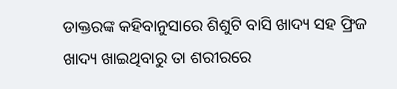ଡାକ୍ତରଙ୍କ କହିବାନୁସାରେ ଶିଶୁଟି ବାସି ଖାଦ୍ୟ ସହ ଫ୍ରିଜ ଖାଦ୍ୟ ଖାଇଥିବାରୁ ତା ଶରୀରରେ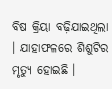ବିଷ କ୍ରିୟା ବଢ଼ିଯାଇଥିଲା । ଯାହାଫଳରେ ଶିଶୁଟିର ମୃତ୍ୟୁ ହୋଇଛି ।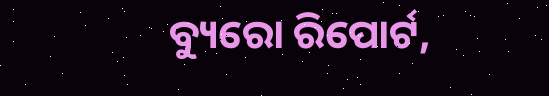ବ୍ୟୁରୋ ରିପୋର୍ଟ,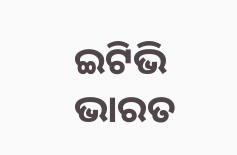ଇଟିଭି ଭାରତ